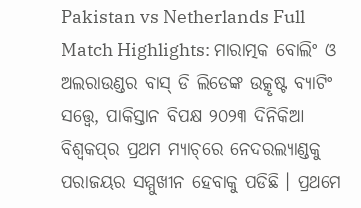Pakistan vs Netherlands Full Match Highlights: ମାରାତ୍ମକ ବୋଲିଂ ଓ ଅଲରାଉଣ୍ଡର ବାସ୍ ଡି ଲିଡେଙ୍କ ଉତ୍କୃଷ୍ଟ ବ୍ୟାଟିଂ ସତ୍ତ୍ୱେ, ପାକିସ୍ତାନ ବିପକ୍ଷ ୨୦୨୩ ଦିନିକିଆ ବିଶ୍ୱକପ୍‌ର ପ୍ରଥମ ମ୍ୟାଚ୍‌ରେ ନେଦରଲ୍ୟାଣ୍ଡକୁ ପରାଜୟର ସମ୍ମୁଖୀନ ହେବାକୁ ପଡିଛି । ପ୍ରଥମେ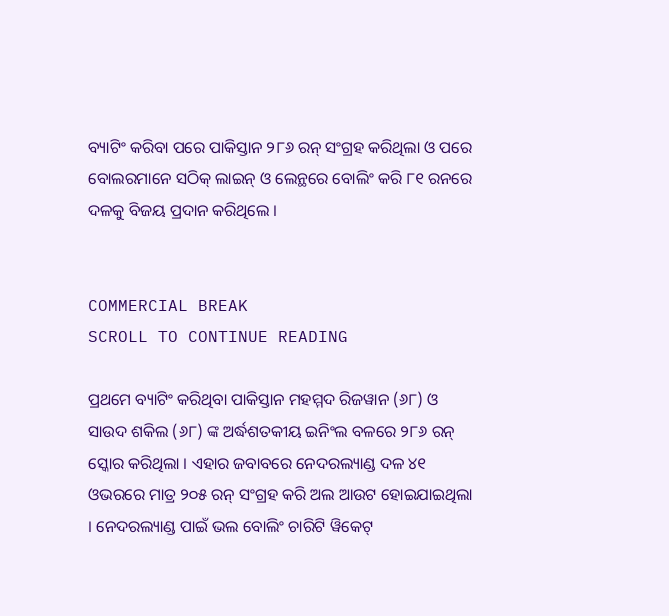ବ୍ୟାଟିଂ କରିବା ପରେ ପାକିସ୍ତାନ ୨୮୬ ରନ୍ ସଂଗ୍ରହ କରିଥିଲା ଓ ପରେ ବୋଲରମାନେ ସଠିକ୍ ଲାଇନ୍ ଓ ଲେନ୍ଥରେ ବୋଲିଂ କରି ୮୧ ରନରେ ଦଳକୁ ବିଜୟ ପ୍ରଦାନ କରିଥିଲେ ।


COMMERCIAL BREAK
SCROLL TO CONTINUE READING

ପ୍ରଥମେ ବ୍ୟାଟିଂ କରିଥିବା ପାକିସ୍ତାନ ମହମ୍ମଦ ରିଜୱାନ (୬୮) ଓ ସାଉଦ ଶକିଲ (୬୮) ଙ୍କ ଅର୍ଦ୍ଧଶତକୀୟ ଇନିଂଲ ବଳରେ ୨୮୬ ରନ୍ ସ୍କୋର କରିଥିଲା । ଏହାର ଜବାବରେ ନେଦରଲ୍ୟାଣ୍ଡ ଦଳ ୪୧ ଓଭରରେ ମାତ୍ର ୨୦୫ ରନ୍ ସଂଗ୍ରହ କରି ଅଲ ଆଉଟ ହୋଇଯାଇଥିଲା । ନେଦରଲ୍ୟାଣ୍ଡ ପାଇଁ ଭଲ ବୋଲିଂ ଚାରିଟି ୱିକେଟ୍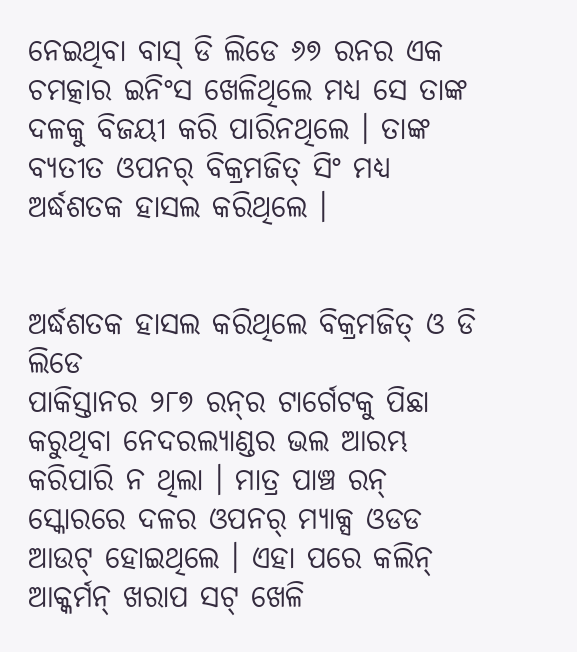ନେଇଥିବା ବାସ୍ ଡି ଲିଡେ ୬୭ ରନର ଏକ ଚମତ୍କାର ଇନିଂସ ଖେଳିଥିଲେ ମଧ୍ୟ ସେ ତାଙ୍କ ଦଳକୁ ବିଜୟୀ କରି ପାରିନଥିଲେ । ତାଙ୍କ ବ୍ୟତୀତ ଓପନର୍ ବିକ୍ରମଜିତ୍ ସିଂ ମଧ୍ୟ ଅର୍ଦ୍ଧଶତକ ହାସଲ କରିଥିଲେ ।


ଅର୍ଦ୍ଧଶତକ ହାସଲ କରିଥିଲେ ବିକ୍ରମଜିତ୍ ଓ ଡି ଲିଡେ
ପାକିସ୍ତାନର ୨୮୭ ରନ୍‌ର ଟାର୍ଗେଟକୁ ପିଛା କରୁଥିବା ନେଦରଲ୍ୟାଣ୍ଡର ଭଲ ଆରମ୍ଭ କରିପାରି ନ ଥିଲା । ମାତ୍ର ପାଞ୍ଚ ରନ୍ ସ୍କୋରରେ ଦଳର ଓପନର୍ ମ୍ୟାକ୍ସ ଓଡଡ ଆଉଟ୍ ହୋଇଥିଲେ । ଏହା ପରେ କଲିନ୍ ଆକ୍କର୍ମନ୍ ଖରାପ ସଟ୍ ଖେଳି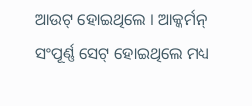ଆଉଟ୍ ହୋଇଥିଲେ । ଆକ୍କର୍ମନ୍ ସଂପୂର୍ଣ୍ଣ ସେଟ୍ ହୋଇଥିଲେ ମଧ୍ୟ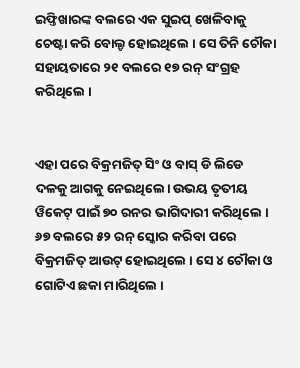ଇଫ୍ତିଖାରଙ୍କ ବଲରେ ଏକ ସୁଇପ୍ ଖେଳିବାକୁ ଚେଷ୍ଟା କରି ବୋଲ୍ଡ ହୋଇଥିଲେ । ସେ ତିନି ଚୌକା ସହାୟତାରେ ୨୧ ବଲରେ ୧୭ ରନ୍ ସଂଗ୍ରହ କରିଥିଲେ ।


ଏହା ପରେ ବିକ୍ରମଜିତ୍ ସିଂ ଓ ବାସ୍ ଡି ଲିଡେ ଦଳକୁ ଆଗକୁ ନେଇଥିଲେ। ଉଭୟ ତୃତୀୟ ୱିକେଟ୍ ପାଇଁ ୭୦ ରନର ଭାଗିଦାରୀ କରିଥିଲେ । ୬୭ ବଲରେ ୫୨ ରନ୍ ସ୍କୋର କରିବା ପରେ ବିକ୍ରମଜିତ୍ ଆଉଟ୍ ହୋଇଥିଲେ । ସେ ୪ ଚୌକା ଓ ଗୋଟିଏ ଛକା ମାରିଥିଲେ ।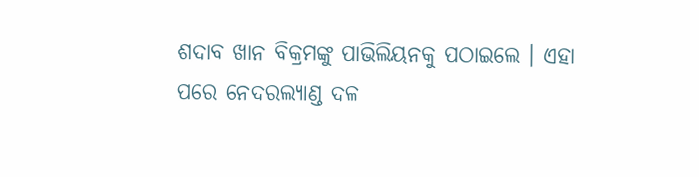ଶଦାବ ଖାନ ବିକ୍ରମଙ୍କୁ ପାଭିଲିୟନକୁ ପଠାଇଲେ । ଏହା ପରେ ନେଦରଲ୍ୟାଣ୍ଡ ଦଳ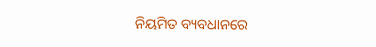ନିୟମିତ ବ୍ୟବଧାନରେ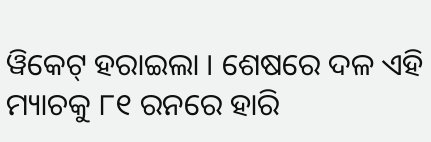ୱିକେଟ୍ ହରାଇଲା । ଶେଷରେ ଦଳ ଏହି ମ୍ୟାଚକୁ ୮୧ ରନରେ ହାରି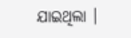ଯାଇଥିଲା ।